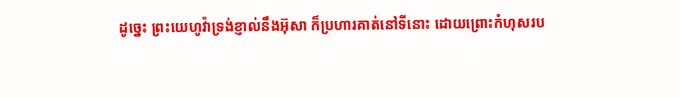ដូច្នេះ ព្រះយេហូវ៉ាទ្រង់ខ្ញាល់នឹងអ៊ុសា ក៏ប្រហារគាត់នៅទីនោះ ដោយព្រោះកំហុសរប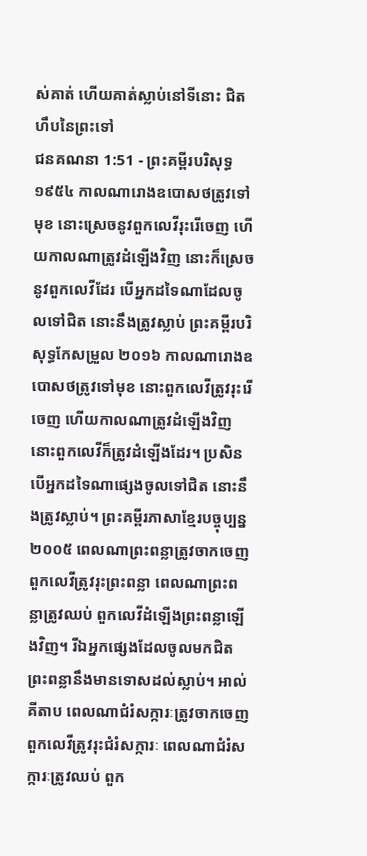ស់គាត់ ហើយគាត់ស្លាប់នៅទីនោះ ជិតហឹបនៃព្រះទៅ
ជនគណនា 1:51 - ព្រះគម្ពីរបរិសុទ្ធ ១៩៥៤ កាលណារោងឧបោសថត្រូវទៅមុខ នោះស្រេចនូវពួកលេវីរុះរើចេញ ហើយកាលណាត្រូវដំឡើងវិញ នោះក៏ស្រេចនូវពួកលេវីដែរ បើអ្នកដទៃណាដែលចូលទៅជិត នោះនឹងត្រូវស្លាប់ ព្រះគម្ពីរបរិសុទ្ធកែសម្រួល ២០១៦ កាលណារោងឧបោសថត្រូវទៅមុខ នោះពួកលេវីត្រូវរុះរើចេញ ហើយកាលណាត្រូវដំឡើងវិញ នោះពួកលេវីក៏ត្រូវដំឡើងដែរ។ ប្រសិនបើអ្នកដទៃណាផ្សេងចូលទៅជិត នោះនឹងត្រូវស្លាប់។ ព្រះគម្ពីរភាសាខ្មែរបច្ចុប្បន្ន ២០០៥ ពេលណាព្រះពន្លាត្រូវចាកចេញ ពួកលេវីត្រូវរុះព្រះពន្លា ពេលណាព្រះពន្លាត្រូវឈប់ ពួកលេវីដំឡើងព្រះពន្លាឡើងវិញ។ រីឯអ្នកផ្សេងដែលចូលមកជិតព្រះពន្លានឹងមានទោសដល់ស្លាប់។ អាល់គីតាប ពេលណាជំរំសក្ការៈត្រូវចាកចេញ ពួកលេវីត្រូវរុះជំរំសក្ការៈ ពេលណាជំរំសក្ការៈត្រូវឈប់ ពួក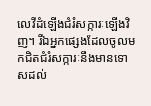លេវីដំឡើងជំរំសក្ការៈឡើងវិញ។ រីឯអ្នកផ្សេងដែលចូលមកជិតជំរំសក្ការៈនឹងមានទោសដល់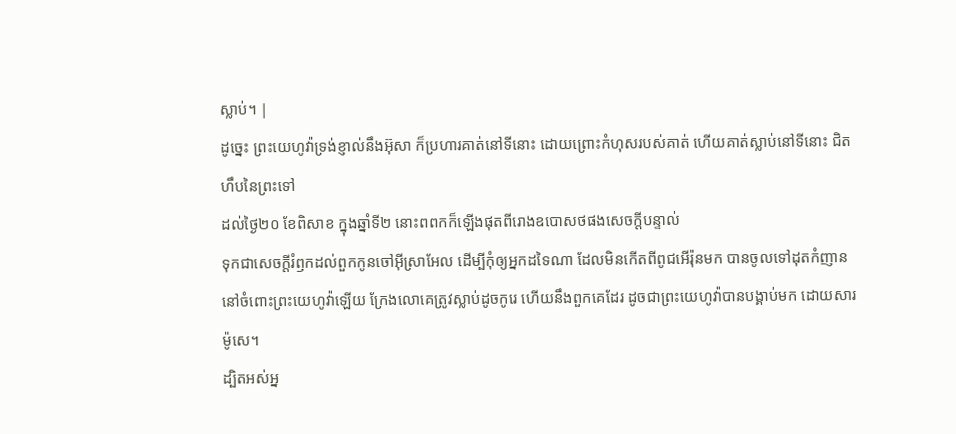ស្លាប់។ |
ដូច្នេះ ព្រះយេហូវ៉ាទ្រង់ខ្ញាល់នឹងអ៊ុសា ក៏ប្រហារគាត់នៅទីនោះ ដោយព្រោះកំហុសរបស់គាត់ ហើយគាត់ស្លាប់នៅទីនោះ ជិតហឹបនៃព្រះទៅ
ដល់ថ្ងៃ២០ ខែពិសាខ ក្នុងឆ្នាំទី២ នោះពពកក៏ឡើងផុតពីរោងឧបោសថផងសេចក្ដីបន្ទាល់
ទុកជាសេចក្ដីរំឭកដល់ពួកកូនចៅអ៊ីស្រាអែល ដើម្បីកុំឲ្យអ្នកដទៃណា ដែលមិនកើតពីពូជអើរ៉ុនមក បានចូលទៅដុតកំញាននៅចំពោះព្រះយេហូវ៉ាឡើយ ក្រែងលោគេត្រូវស្លាប់ដូចកូរេ ហើយនឹងពួកគេដែរ ដូចជាព្រះយេហូវ៉ាបានបង្គាប់មក ដោយសារម៉ូសេ។
ដ្បិតអស់អ្ន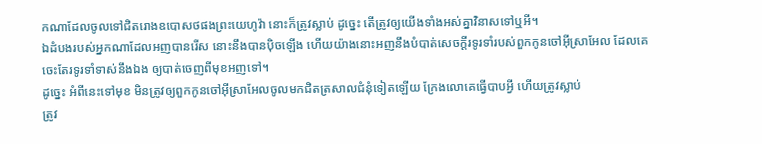កណាដែលចូលទៅជិតរោងឧបោសថផងព្រះយេហូវ៉ា នោះក៏ត្រូវស្លាប់ ដូច្នេះ តើត្រូវឲ្យយើងទាំងអស់គ្នាវិនាសទៅឬអី។
ឯដំបងរបស់អ្នកណាដែលអញបានរើស នោះនឹងបានប៉ិចឡើង ហើយយ៉ាងនោះអញនឹងបំបាត់សេចក្ដីរទូរទាំរបស់ពួកកូនចៅអ៊ីស្រាអែល ដែលគេចេះតែរទូរទាំទាស់នឹងឯង ឲ្យបាត់ចេញពីមុខអញទៅ។
ដូច្នេះ អំពីនេះទៅមុខ មិនត្រូវឲ្យពួកកូនចៅអ៊ីស្រាអែលចូលមកជិតត្រសាលជំនុំទៀតឡើយ ក្រែងលោគេធ្វើបាបអ្វី ហើយត្រូវស្លាប់
ត្រូវ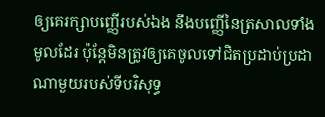ឲ្យគេរក្សាបញ្ញើរបស់ឯង នឹងបញ្ញើនៃត្រសាលទាំងមូលដែរ ប៉ុន្តែមិនត្រូវឲ្យគេចូលទៅជិតប្រដាប់ប្រដាណាមួយរបស់ទីបរិសុទ្ធ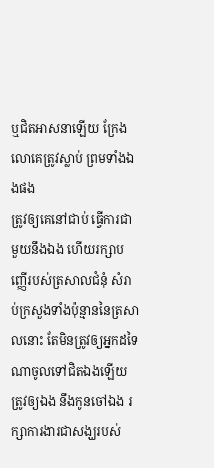ឬជិតអាសនាឡើយ ក្រែងលោគេត្រូវស្លាប់ ព្រមទាំងឯងផង
ត្រូវឲ្យគេនៅជាប់ ធ្វើការជាមួយនឹងឯង ហើយរក្សាបញ្ញើរបស់ត្រសាលជំនុំ សំរាប់ក្រសួងទាំងប៉ុន្មាននៃត្រសាលនោះ តែមិនត្រូវឲ្យអ្នកដទៃណាចូលទៅជិតឯងឡើយ
ត្រូវឲ្យឯង នឹងកូនចៅឯង រក្សាការងារជាសង្ឃរបស់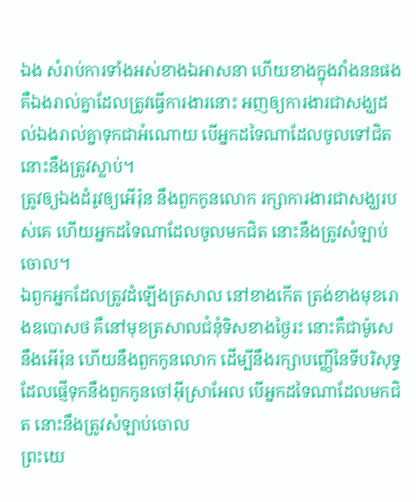ឯង សំរាប់ការទាំងអស់ខាងឯអាសនា ហើយខាងក្នុងវាំងននផង គឺឯងរាល់គ្នាដែលត្រូវធ្វើការងារនោះ អញឲ្យការងារជាសង្ឃដល់ឯងរាល់គ្នាទុកជាអំណោយ បើអ្នកដទៃណាដែលចូលទៅជិត នោះនឹងត្រូវស្លាប់។
ត្រូវឲ្យឯងដំរូវឲ្យអើរ៉ុន នឹងពួកកូនលោក រក្សាការងារជាសង្ឃរបស់គេ ហើយអ្នកដទៃណាដែលចូលមកជិត នោះនឹងត្រូវសំឡាប់ចោល។
ឯពួកអ្នកដែលត្រូវដំឡើងត្រសាល នៅខាងកើត ត្រង់ខាងមុខរោងឧបោសថ គឺនៅមុខត្រសាលជំនុំទិសខាងថ្ងៃរះ នោះគឺជាម៉ូសេ នឹងអើរ៉ុន ហើយនឹងពួកកូនលោក ដើម្បីនឹងរក្សាបញ្ញើនៃទីបរិសុទ្ធ ដែលផ្ញើទុកនឹងពួកកូនចៅអ៊ីស្រាអែល បើអ្នកដទៃណាដែលមកជិត នោះនឹងត្រូវសំឡាប់ចោល
ព្រះយេ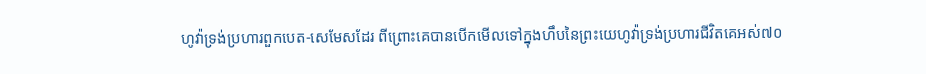ហូវ៉ាទ្រង់ប្រហារពួកបេត-សេមែសដែរ ពីព្រោះគេបានបើកមើលទៅក្នុងហឹបនៃព្រះយេហូវ៉ាទ្រង់ប្រហារជីវិតគេអស់៧០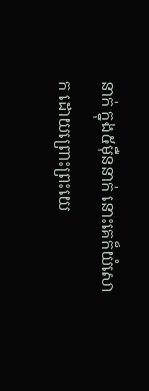នាក់ ក្នុង៥ម៉ឺននាក់ នោះគេក៏យំសោក ដោយព្រោះព្រះយេ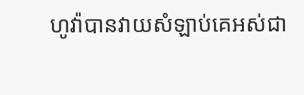ហូវ៉ាបានវាយសំឡាប់គេអស់ជា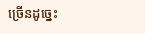ច្រើនដូច្នេះ